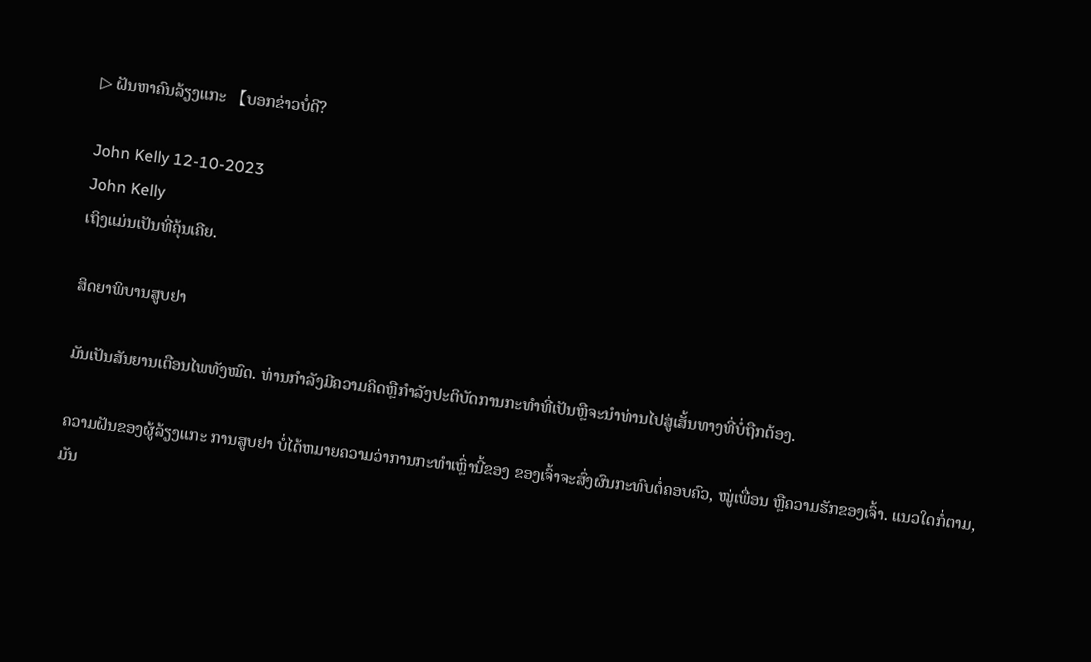▷ ຝັນຫາຄົນລ້ຽງແກະ 【ບອກຂ່າວບໍ່ດີ?

John Kelly 12-10-2023
John Kelly
ເຖິງແມ່ນເປັນທີ່ຄຸ້ນເຄີຍ.

ສິດຍາພິບານສູບຢາ

ມັນເປັນສັນຍານເຕືອນໄພທັງໝົດ. ທ່ານກໍາລັງມີຄວາມຄິດຫຼືກໍາລັງປະຕິບັດການກະທໍາທີ່ເປັນຫຼືຈະນໍາທ່ານໄປສູ່ເສັ້ນທາງທີ່ບໍ່ຖືກຕ້ອງ.

ຄວາມຝັນຂອງຜູ້ລ້ຽງແກະ ການສູບຢາ ບໍ່ໄດ້ຫມາຍຄວາມວ່າການກະທຳເຫຼົ່ານີ້ຂອງ ຂອງເຈົ້າຈະສົ່ງຜົນກະທົບຕໍ່ຄອບຄົວ, ໝູ່ເພື່ອນ ຫຼືຄວາມຮັກຂອງເຈົ້າ. ແນວໃດກໍ່ຕາມ, ມັນ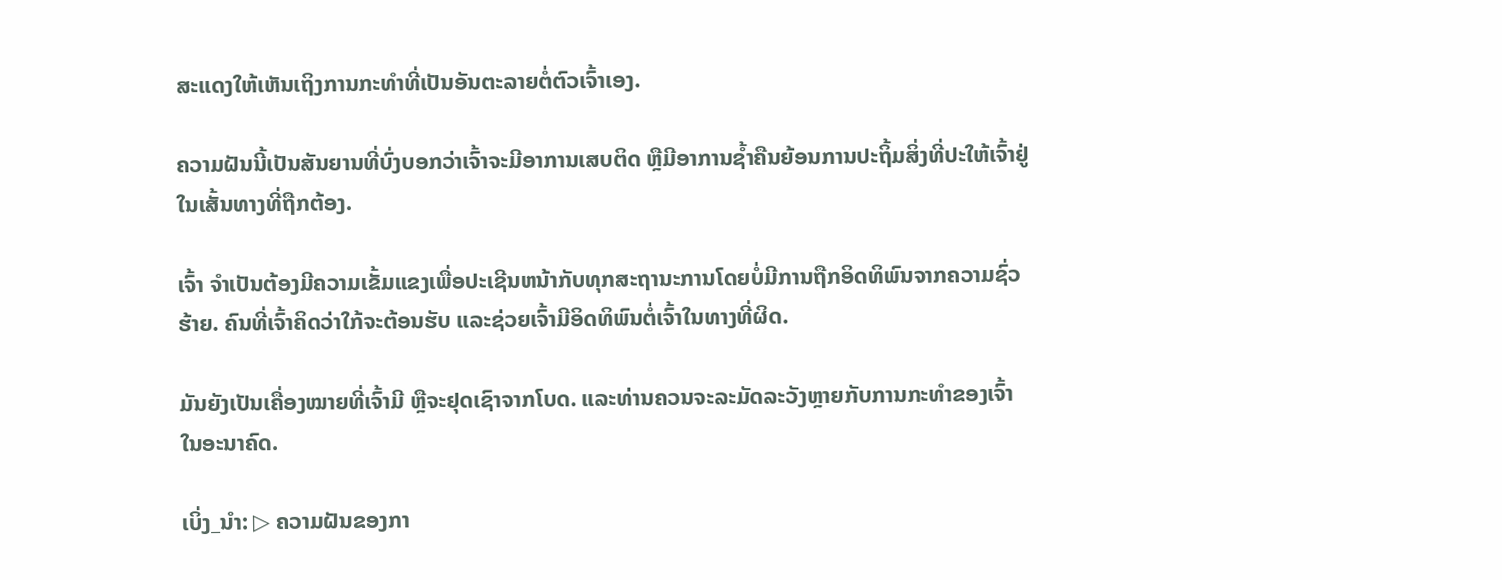ສະແດງໃຫ້ເຫັນເຖິງການກະທຳທີ່ເປັນອັນຕະລາຍຕໍ່ຕົວເຈົ້າເອງ.

ຄວາມຝັນນີ້ເປັນສັນຍານທີ່ບົ່ງບອກວ່າເຈົ້າຈະມີອາການເສບຕິດ ຫຼືມີອາການຊໍ້າຄືນຍ້ອນການປະຖິ້ມສິ່ງທີ່ປະໃຫ້ເຈົ້າຢູ່ໃນເສັ້ນທາງທີ່ຖືກຕ້ອງ.

ເຈົ້າ ຈໍາເປັນຕ້ອງມີຄວາມເຂັ້ມແຂງເພື່ອປະເຊີນຫນ້າກັບທຸກສະຖານະການໂດຍບໍ່ມີການຖືກອິດທິພົນຈາກຄວາມຊົ່ວຮ້າຍ. ຄົນທີ່ເຈົ້າຄິດວ່າໃກ້ຈະຕ້ອນຮັບ ແລະຊ່ວຍເຈົ້າມີອິດທິພົນຕໍ່ເຈົ້າໃນທາງທີ່ຜິດ.

ມັນຍັງເປັນເຄື່ອງໝາຍທີ່ເຈົ້າມີ ຫຼືຈະຢຸດເຊົາຈາກໂບດ. ແລະທ່ານຄວນຈະລະມັດລະວັງຫຼາຍກັບການກະທໍາຂອງເຈົ້າໃນອະນາຄົດ.

ເບິ່ງ_ນຳ: ▷ ຄວາມຝັນຂອງກາ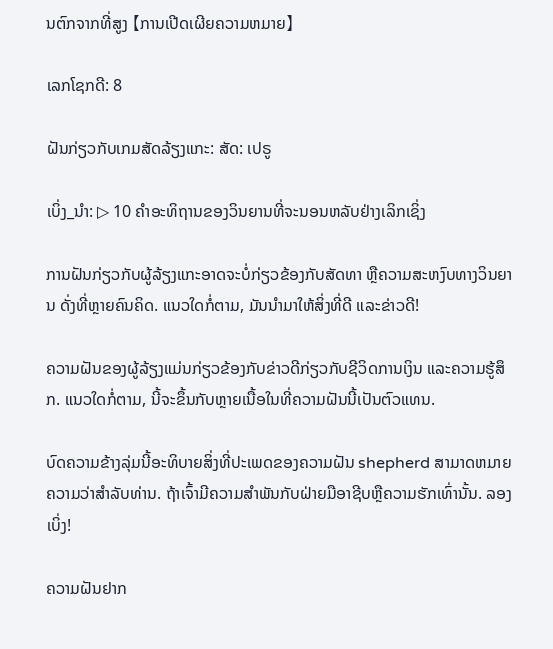ນຕົກຈາກທີ່ສູງ 【ການເປີດເຜີຍຄວາມຫມາຍ】

ເລກໂຊກດີ: 8

ຝັນກ່ຽວກັບເກມສັດລ້ຽງແກະ: ສັດ: ເປຣູ

ເບິ່ງ_ນຳ: ▷ 10 ຄໍາອະທິຖານຂອງວິນຍານທີ່ຈະນອນຫລັບຢ່າງເລິກເຊິ່ງ

ການຝັນກ່ຽວກັບຜູ້ລ້ຽງແກະອາດຈະບໍ່ກ່ຽວຂ້ອງກັບສັດທາ ຫຼືຄວາມສະຫງົບທາງວິນຍານ ດັ່ງທີ່ຫຼາຍຄົນຄິດ. ແນວໃດກໍ່ຕາມ, ມັນນຳມາໃຫ້ສິ່ງທີ່ດີ ແລະຂ່າວດີ!

ຄວາມຝັນຂອງຜູ້ລ້ຽງແມ່ນກ່ຽວຂ້ອງກັບຂ່າວດີກ່ຽວກັບຊີວິດການເງິນ ແລະຄວາມຮູ້ສຶກ. ແນວໃດກໍ່ຕາມ, ນີ້ຈະຂຶ້ນກັບຫຼາຍເນື້ອໃນທີ່ຄວາມຝັນນີ້ເປັນຕົວແທນ.

ບົດຄວາມຂ້າງລຸ່ມນີ້ອະທິບາຍສິ່ງທີ່ປະເພດຂອງຄວາມຝັນ shepherd ສາມາດຫມາຍຄວາມວ່າສໍາລັບທ່ານ. ຖ້າເຈົ້າມີຄວາມສໍາພັນກັບຝ່າຍມືອາຊີບຫຼືຄວາມຮັກເທົ່ານັ້ນ. ລອງເບິ່ງ!

ຄວາມຝັນຢາກ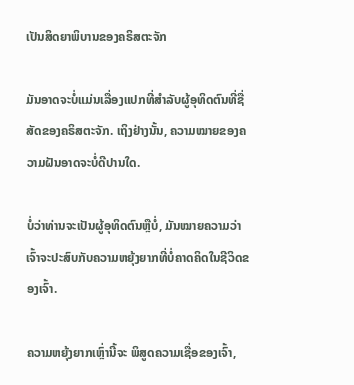ເປັນສິດຍາພິບານຂອງຄຣິສຕະຈັກ

ມັນອາດຈະບໍ່ແມ່ນເລື່ອງແປກທີ່ສຳລັບຜູ້ອຸທິດຕົນທີ່ຊື່ສັດຂອງຄຣິສຕະຈັກ. ເຖິງຢ່າງນັ້ນ, ຄວາມໝາຍຂອງຄວາມຝັນອາດຈະບໍ່ດີປານໃດ.

ບໍ່ວ່າທ່ານຈະເປັນຜູ້ອຸທິດຕົນຫຼືບໍ່, ມັນໝາຍຄວາມວ່າເຈົ້າຈະປະສົບກັບຄວາມຫຍຸ້ງຍາກທີ່ບໍ່ຄາດຄິດໃນຊີວິດຂອງເຈົ້າ.

ຄວາມຫຍຸ້ງຍາກເຫຼົ່ານີ້ຈະ ພິສູດຄວາມເຊື່ອຂອງເຈົ້າ,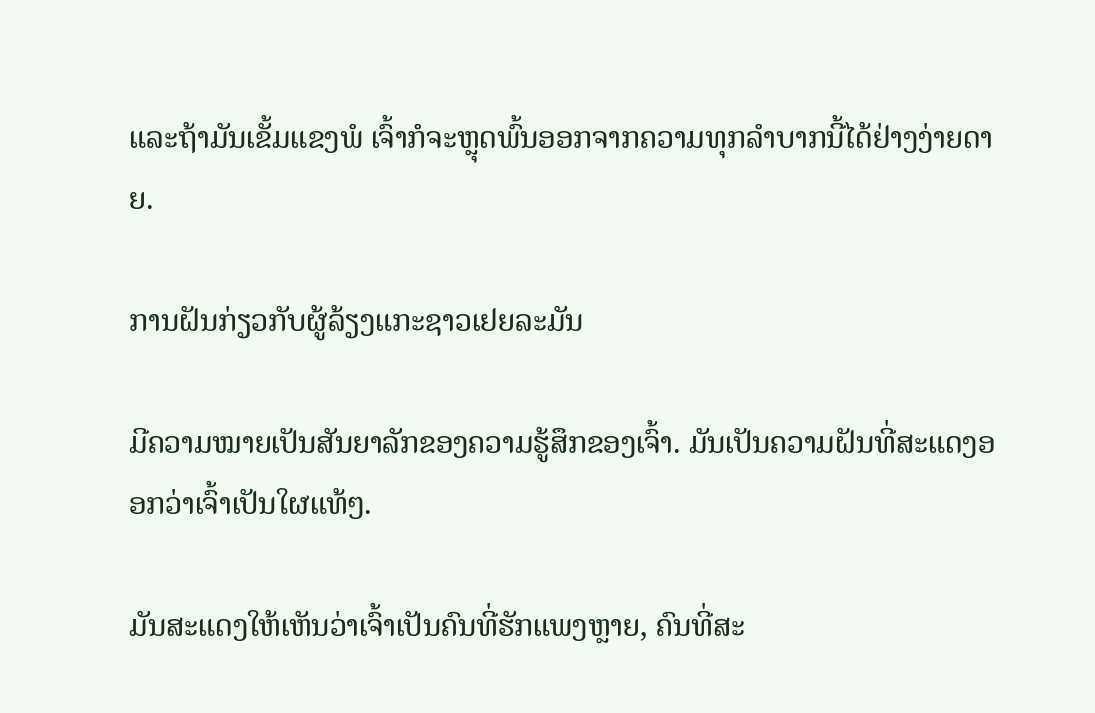ແລະຖ້າມັນເຂັ້ມແຂງພໍ ເຈົ້າກໍຈະຫຼຸດພົ້ນອອກຈາກຄວາມທຸກລຳບາກນີ້ໄດ້ຢ່າງງ່າຍດາຍ.

ການຝັນກ່ຽວກັບຜູ້ລ້ຽງແກະຊາວເຢຍລະມັນ

ມີຄວາມໝາຍເປັນສັນຍາລັກຂອງຄວາມຮູ້ສຶກຂອງເຈົ້າ. ມັນເປັນຄວາມຝັນທີ່ສະແດງອອກວ່າເຈົ້າເປັນໃຜແທ້ໆ.

ມັນສະແດງໃຫ້ເຫັນວ່າເຈົ້າເປັນຄົນທີ່ຮັກແພງຫຼາຍ, ຄົນທີ່ສະ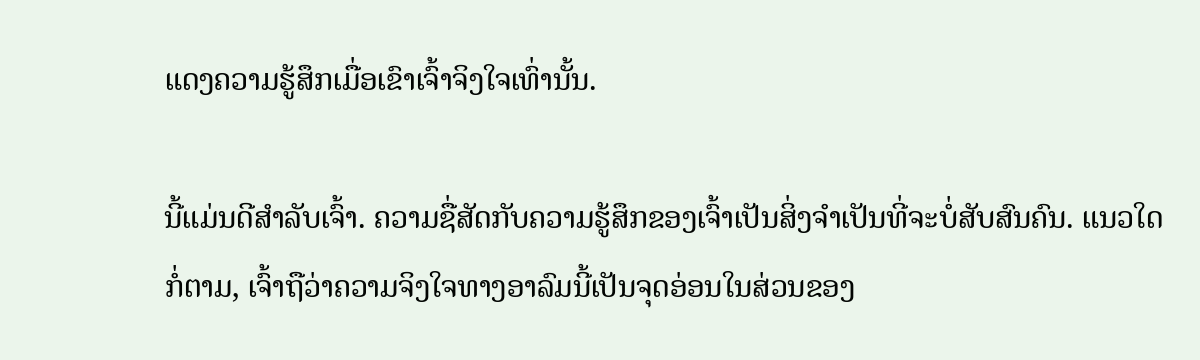ແດງຄວາມຮູ້ສຶກເມື່ອເຂົາເຈົ້າຈິງໃຈເທົ່ານັ້ນ.

ນີ້ແມ່ນດີສຳລັບເຈົ້າ. ຄວາມຊື່ສັດກັບຄວາມຮູ້ສຶກຂອງເຈົ້າເປັນສິ່ງຈໍາເປັນທີ່ຈະບໍ່ສັບສົນຄົນ. ແນວໃດກໍ່ຕາມ, ເຈົ້າຖືວ່າຄວາມຈິງໃຈທາງອາລົມນີ້ເປັນຈຸດອ່ອນໃນສ່ວນຂອງ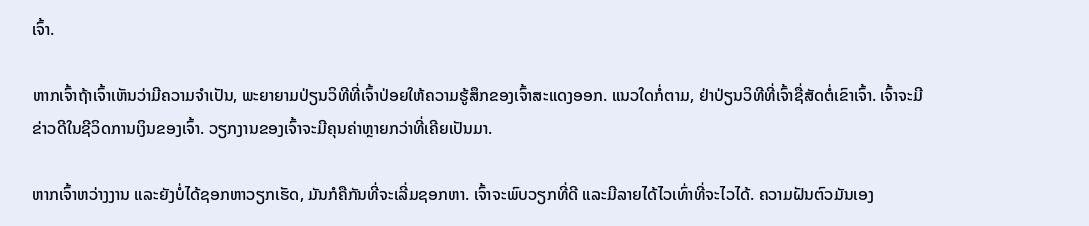ເຈົ້າ.

ຫາກເຈົ້າຖ້າເຈົ້າເຫັນວ່າມີຄວາມຈໍາເປັນ, ພະຍາຍາມປ່ຽນວິທີທີ່ເຈົ້າປ່ອຍໃຫ້ຄວາມຮູ້ສຶກຂອງເຈົ້າສະແດງອອກ. ແນວໃດກໍ່ຕາມ, ຢ່າປ່ຽນວິທີທີ່ເຈົ້າຊື່ສັດຕໍ່ເຂົາເຈົ້າ. ເຈົ້າຈະມີຂ່າວດີໃນຊີວິດການເງິນຂອງເຈົ້າ. ວຽກງານຂອງເຈົ້າຈະມີຄຸນຄ່າຫຼາຍກວ່າທີ່ເຄີຍເປັນມາ.

ຫາກເຈົ້າຫວ່າງງານ ແລະຍັງບໍ່ໄດ້ຊອກຫາວຽກເຮັດ, ມັນກໍຄືກັນທີ່ຈະເລີ່ມຊອກຫາ. ເຈົ້າຈະພົບວຽກທີ່ດີ ແລະມີລາຍໄດ້ໄວເທົ່າທີ່ຈະໄວໄດ້. ຄວາມຝັນຕົວມັນເອງ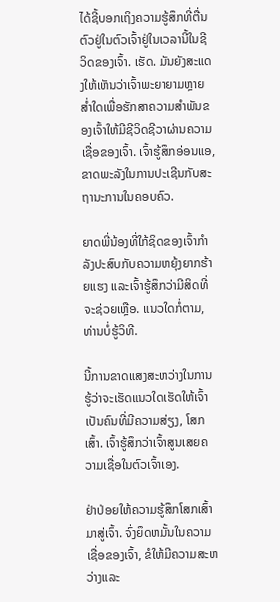ໄດ້ຊີ້ບອກເຖິງຄວາມຮູ້ສຶກທີ່ຕື່ນຕົວຢູ່ໃນຕົວເຈົ້າຢູ່ໃນເວລານີ້ໃນຊີວິດຂອງເຈົ້າ. ເຮັດ. ມັນຍັງສະແດງໃຫ້ເຫັນວ່າເຈົ້າພະຍາຍາມຫຼາຍສໍ່າໃດເພື່ອຮັກສາຄວາມສຳພັນຂອງເຈົ້າໃຫ້ມີຊີວິດຊີວາຜ່ານຄວາມເຊື່ອຂອງເຈົ້າ. ເຈົ້າຮູ້ສຶກອ່ອນແອ, ຂາດພະລັງໃນການປະເຊີນກັບສະຖານະການໃນຄອບຄົວ.

ຍາດພີ່ນ້ອງທີ່ໃກ້ຊິດຂອງເຈົ້າກໍາລັງປະສົບກັບຄວາມຫຍຸ້ງຍາກຮ້າຍແຮງ ແລະເຈົ້າຮູ້ສຶກວ່າມີສິດທີ່ຈະຊ່ວຍເຫຼືອ. ແນວໃດກໍ່ຕາມ, ທ່ານບໍ່ຮູ້ວິທີ.

ນີ້ການຂາດແສງສະຫວ່າງໃນການຮູ້ວ່າຈະເຮັດແນວໃດເຮັດໃຫ້ເຈົ້າເປັນຄົນທີ່ມີຄວາມສ່ຽງ, ໂສກເສົ້າ. ເຈົ້າຮູ້ສຶກວ່າເຈົ້າສູນເສຍຄວາມເຊື່ອໃນຕົວເຈົ້າເອງ.

ຢ່າປ່ອຍໃຫ້ຄວາມຮູ້ສຶກໂສກເສົ້າມາສູ່ເຈົ້າ. ຈົ່ງຍຶດຫມັ້ນໃນຄວາມເຊື່ອຂອງເຈົ້າ, ຂໍໃຫ້ມີຄວາມສະຫວ່າງແລະ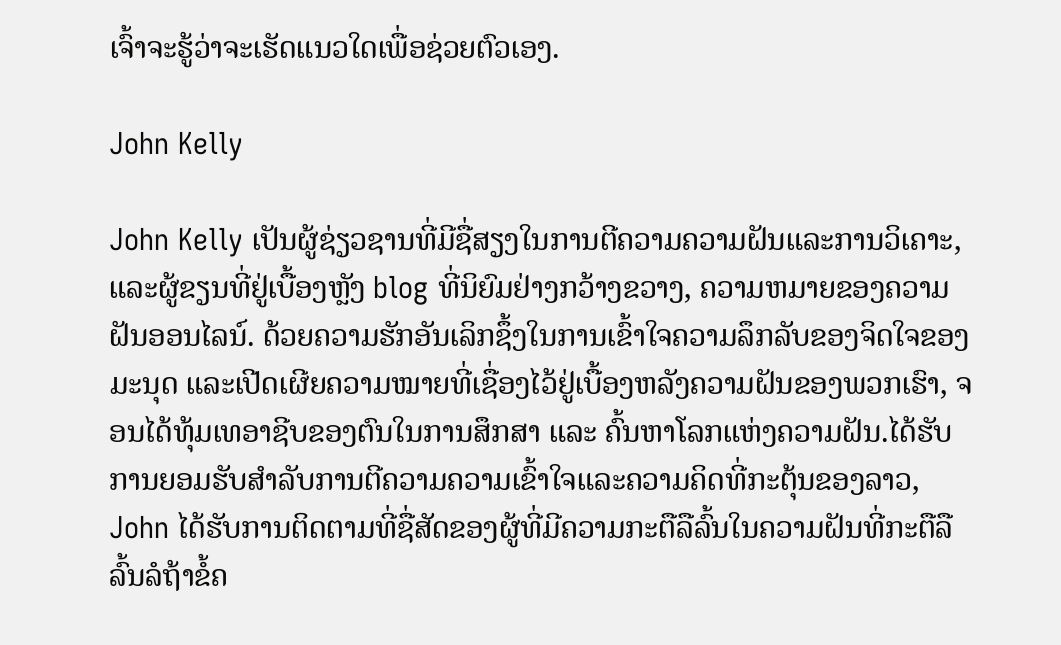ເຈົ້າຈະຮູ້ວ່າຈະເຮັດແນວໃດເພື່ອຊ່ວຍຕົວເອງ.

John Kelly

John Kelly ເປັນຜູ້ຊ່ຽວຊານທີ່ມີຊື່ສຽງໃນການຕີຄວາມຄວາມຝັນແລະການວິເຄາະ, ແລະຜູ້ຂຽນທີ່ຢູ່ເບື້ອງຫຼັງ blog ທີ່ນິຍົມຢ່າງກວ້າງຂວາງ, ຄວາມຫມາຍຂອງຄວາມຝັນອອນໄລນ໌. ດ້ວຍຄວາມຮັກອັນເລິກຊຶ້ງໃນການເຂົ້າໃຈຄວາມລຶກລັບຂອງຈິດໃຈຂອງມະນຸດ ແລະເປີດເຜີຍຄວາມໝາຍທີ່ເຊື່ອງໄວ້ຢູ່ເບື້ອງຫລັງຄວາມຝັນຂອງພວກເຮົາ, ຈອນໄດ້ທຸ້ມເທອາຊີບຂອງຕົນໃນການສຶກສາ ແລະ ຄົ້ນຫາໂລກແຫ່ງຄວາມຝັນ.ໄດ້ຮັບການຍອມຮັບສໍາລັບການຕີຄວາມຄວາມເຂົ້າໃຈແລະຄວາມຄິດທີ່ກະຕຸ້ນຂອງລາວ, John ໄດ້ຮັບການຕິດຕາມທີ່ຊື່ສັດຂອງຜູ້ທີ່ມີຄວາມກະຕືລືລົ້ນໃນຄວາມຝັນທີ່ກະຕືລືລົ້ນລໍຖ້າຂໍ້ຄ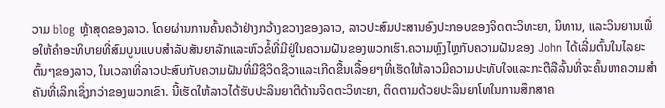ວາມ blog ຫຼ້າສຸດຂອງລາວ. ໂດຍຜ່ານການຄົ້ນຄວ້າຢ່າງກວ້າງຂວາງຂອງລາວ, ລາວປະສົມປະສານອົງປະກອບຂອງຈິດຕະວິທະຍາ, ນິທານ, ແລະວິນຍານເພື່ອໃຫ້ຄໍາອະທິບາຍທີ່ສົມບູນແບບສໍາລັບສັນຍາລັກແລະຫົວຂໍ້ທີ່ມີຢູ່ໃນຄວາມຝັນຂອງພວກເຮົາ.ຄວາມຫຼົງໄຫຼກັບຄວາມຝັນຂອງ John ໄດ້ເລີ່ມຕົ້ນໃນໄລຍະຕົ້ນໆຂອງລາວ, ໃນເວລາທີ່ລາວປະສົບກັບຄວາມຝັນທີ່ມີຊີວິດຊີວາແລະເກີດຂື້ນເລື້ອຍໆທີ່ເຮັດໃຫ້ລາວມີຄວາມປະທັບໃຈແລະກະຕືລືລົ້ນທີ່ຈະຄົ້ນຫາຄວາມສໍາຄັນທີ່ເລິກເຊິ່ງກວ່າຂອງພວກເຂົາ. ນີ້ເຮັດໃຫ້ລາວໄດ້ຮັບປະລິນຍາຕີດ້ານຈິດຕະວິທະຍາ, ຕິດຕາມດ້ວຍປະລິນຍາໂທໃນການສຶກສາຄ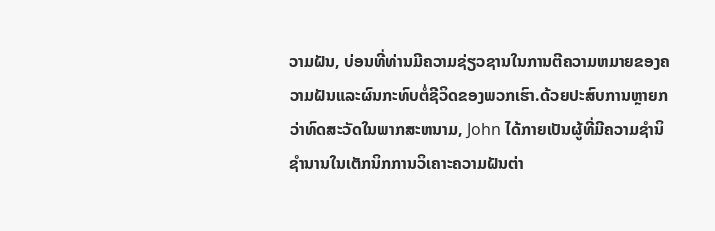ວາມຝັນ, ບ່ອນທີ່ທ່ານມີຄວາມຊ່ຽວຊານໃນການຕີຄວາມຫມາຍຂອງຄວາມຝັນແລະຜົນກະທົບຕໍ່ຊີວິດຂອງພວກເຮົາ.ດ້ວຍປະສົບການຫຼາຍກວ່າທົດສະວັດໃນພາກສະຫນາມ, John ໄດ້ກາຍເປັນຜູ້ທີ່ມີຄວາມຊໍານິຊໍານານໃນເຕັກນິກການວິເຄາະຄວາມຝັນຕ່າ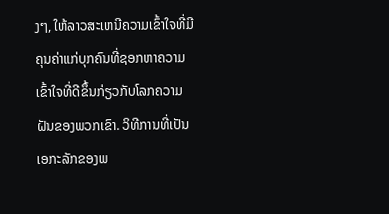ງໆ, ໃຫ້ລາວສະເຫນີຄວາມເຂົ້າໃຈທີ່ມີຄຸນຄ່າແກ່ບຸກຄົນທີ່ຊອກຫາຄວາມເຂົ້າໃຈທີ່ດີຂຶ້ນກ່ຽວກັບໂລກຄວາມຝັນຂອງພວກເຂົາ. ວິທີການທີ່ເປັນເອກະລັກຂອງພ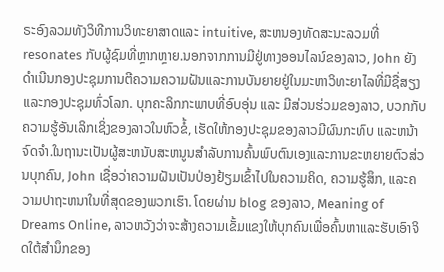ຣະອົງລວມທັງວິທີການວິທະຍາສາດແລະ intuitive, ສະຫນອງທັດສະນະລວມທີ່resonates ກັບຜູ້ຊົມທີ່ຫຼາກຫຼາຍ.ນອກຈາກການມີຢູ່ທາງອອນໄລນ໌ຂອງລາວ, John ຍັງດໍາເນີນກອງປະຊຸມການຕີຄວາມຄວາມຝັນແລະການບັນຍາຍຢູ່ໃນມະຫາວິທະຍາໄລທີ່ມີຊື່ສຽງແລະກອງປະຊຸມທົ່ວໂລກ. ບຸກຄະລິກກະພາບທີ່ອົບອຸ່ນ ແລະ ມີສ່ວນຮ່ວມຂອງລາວ, ບວກກັບຄວາມຮູ້ອັນເລິກເຊິ່ງຂອງລາວໃນຫົວຂໍ້, ເຮັດໃຫ້ກອງປະຊຸມຂອງລາວມີຜົນກະທົບ ແລະຫນ້າຈົດຈໍາ.ໃນຖານະເປັນຜູ້ສະຫນັບສະຫນູນສໍາລັບການຄົ້ນພົບຕົນເອງແລະການຂະຫຍາຍຕົວສ່ວນບຸກຄົນ, John ເຊື່ອວ່າຄວາມຝັນເປັນປ່ອງຢ້ຽມເຂົ້າໄປໃນຄວາມຄິດ, ຄວາມຮູ້ສຶກ, ແລະຄວາມປາຖະຫນາໃນທີ່ສຸດຂອງພວກເຮົາ. ໂດຍຜ່ານ blog ຂອງລາວ, Meaning of Dreams Online, ລາວຫວັງວ່າຈະສ້າງຄວາມເຂັ້ມແຂງໃຫ້ບຸກຄົນເພື່ອຄົ້ນຫາແລະຮັບເອົາຈິດໃຕ້ສໍານຶກຂອງ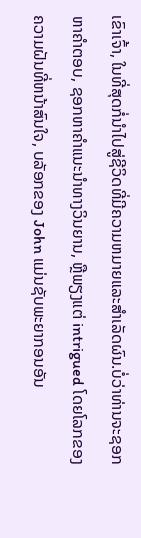ເຂົາເຈົ້າ, ໃນທີ່ສຸດກໍ່ນໍາໄປສູ່ຊີວິດທີ່ມີຄວາມຫມາຍແລະສໍາເລັດຜົນ.ບໍ່ວ່າທ່ານຈະຊອກຫາຄໍາຕອບ, ຊອກຫາຄໍາແນະນໍາທາງວິນຍານ, ຫຼືພຽງແຕ່ intrigued ໂດຍໂລກຂອງຄວາມຝັນທີ່ຫນ້າສົນໃຈ, ບລັອກຂອງ John ແມ່ນຊັບພະຍາກອນອັນ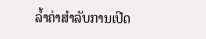ລ້ຳຄ່າສໍາລັບການເປີດ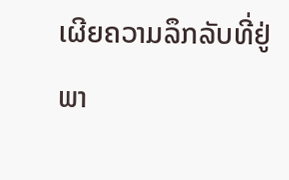ເຜີຍຄວາມລຶກລັບທີ່ຢູ່ພາ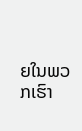ຍໃນພວກເຮົາ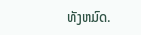ທັງຫມົດ.